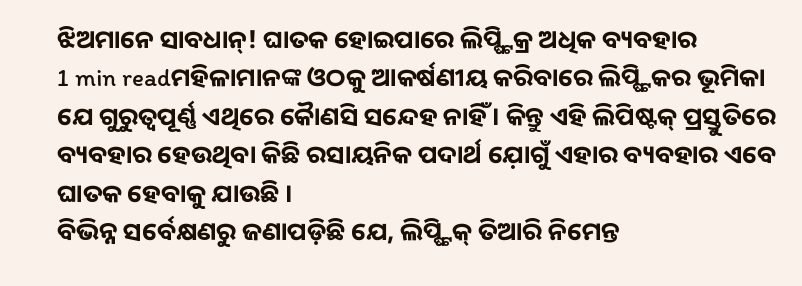ଝିଅମାନେ ସାବଧାନ୍! ଘାତକ ହୋଇପାରେ ଲିପ୍ଷ୍ଟିକ୍ର ଅଧିକ ବ୍ୟବହାର
1 min readମହିଳାମାନଙ୍କ ଓଠକୁ ଆକର୍ଷଣୀୟ କରିବାରେ ଲିପ୍ଷ୍ଟିକର ଭୂମିକା ଯେ ଗୁରୁତ୍ୱପୂର୍ଣ୍ଣ ଏଥିରେ କୈାଣସି ସନ୍ଦେହ ନାହିଁ । କିନ୍ତୁ ଏହି ଲିପିଷ୍ଟକ୍ ପ୍ରସ୍ତୁତିରେ ବ୍ୟବହାର ହେଉଥିବା କିଛି ରସାୟନିକ ପଦାର୍ଥ ଯ଼ୋଗୁଁ ଏହାର ବ୍ୟବହାର ଏବେ ଘାତକ ହେବାକୁ ଯାଉଛି ।
ବିଭିନ୍ନ ସର୍ବେକ୍ଷଣରୁ ଜଣାପଡ଼ିଛି ଯେ, ଲିପ୍ଷ୍ଟିକ୍ ତିଆରି ନିମେନ୍ତ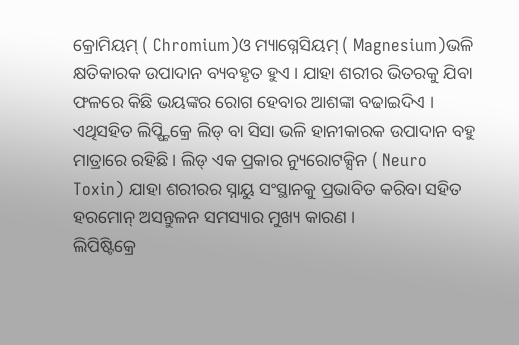କ୍ରୋମିୟମ୍ ( Chromium)ଓ ମ୍ୟାଗ୍ନେସିୟମ୍ ( Magnesium)ଭଳି କ୍ଷତିକାରକ ଉପାଦାନ ବ୍ୟବହୃତ ହୁଏ । ଯାହା ଶରୀର ଭିତରକୁ ଯିବା ଫଳରେ କିଛି ଭୟଙ୍କର ରୋଗ ହେବାର ଆଶଙ୍କା ବଢାଇଦିଏ । ଏଥିସହିତ ଲିପ୍ଷ୍ଟିକ୍ରେ ଲିଡ୍ ବା ସିସା ଭଳି ହାନୀକାରକ ଉପାଦାନ ବହୁ ମାତ୍ରାରେ ରହିଛି । ଲିଡ୍ ଏକ ପ୍ରକାର ନ୍ୟୁରୋଟକ୍ସିନ ( Neuro Toxin) ଯାହା ଶରୀରର ସ୍ନାୟୁ ସଂସ୍ଥାନକୁ ପ୍ରଭାବିତ କରିବା ସହିତ ହରମୋନ୍ ଅସନ୍ତୁଳନ ସମସ୍ୟାର ମୁଖ୍ୟ କାରଣ ।
ଲିପିଷ୍ଟିକ୍ରେ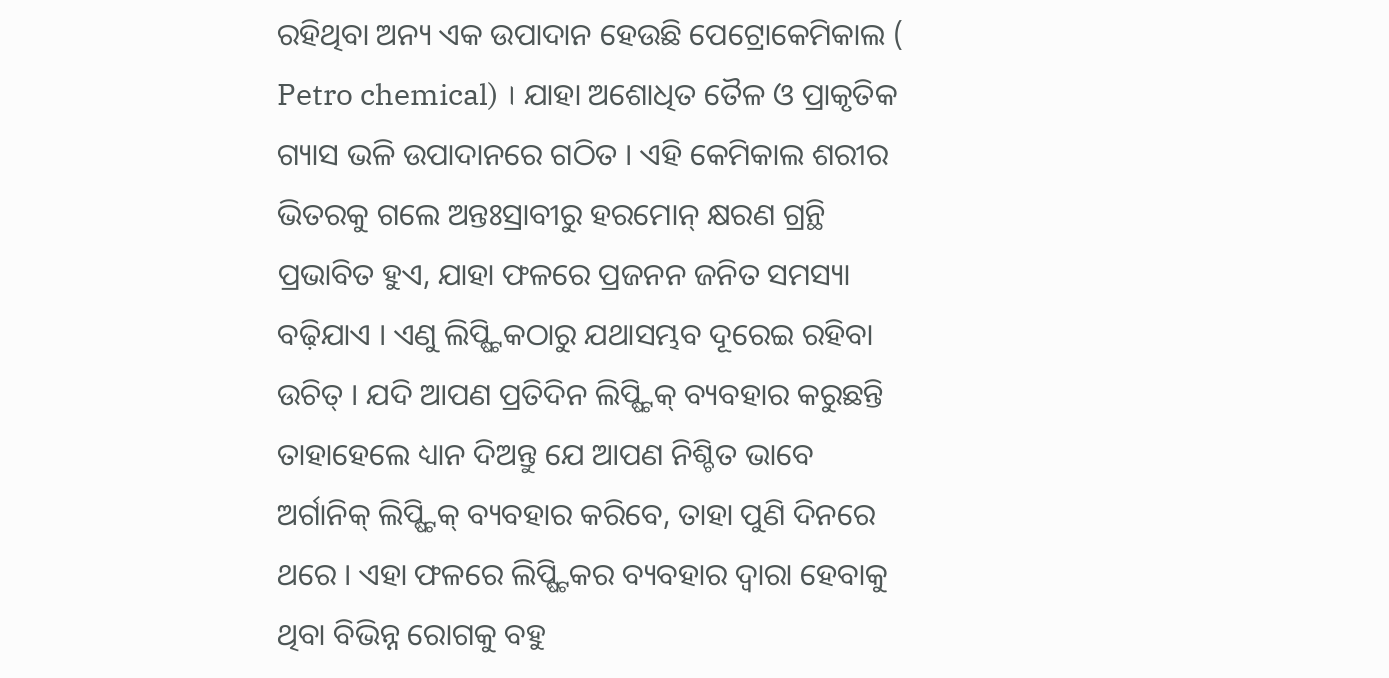ରହିଥିବା ଅନ୍ୟ ଏକ ଉପାଦାନ ହେଉଛି ପେଟ୍ରୋକେମିକାଲ ( Petro chemical) । ଯାହା ଅଶୋଧିତ ତୈଳ ଓ ପ୍ରାକୃତିକ ଗ୍ୟାସ ଭଳି ଉପାଦାନରେ ଗଠିତ । ଏହି କେମିକାଲ ଶରୀର ଭିତରକୁ ଗଲେ ଅନ୍ତଃସ୍ରାବୀରୁ ହରମୋନ୍ କ୍ଷରଣ ଗ୍ରନ୍ଥି ପ୍ରଭାବିତ ହୁଏ, ଯାହା ଫଳରେ ପ୍ରଜନନ ଜନିତ ସମସ୍ୟା ବଢ଼ିଯାଏ । ଏଣୁ ଲିପ୍ଷ୍ଟିକଠାରୁ ଯଥାସମ୍ଭବ ଦୂରେଇ ରହିବା ଉଚିତ୍ । ଯଦି ଆପଣ ପ୍ରତିଦିନ ଲିପ୍ଷ୍ଟିକ୍ ବ୍ୟବହାର କରୁଛନ୍ତି ତାହାହେଲେ ଧ୍ୟାନ ଦିଅନ୍ତୁ ଯେ ଆପଣ ନିଶ୍ଚିତ ଭାବେ ଅର୍ଗାନିକ୍ ଲିପ୍ଷ୍ଟିକ୍ ବ୍ୟବହାର କରିବେ, ତାହା ପୁଣି ଦିନରେ ଥରେ । ଏହା ଫଳରେ ଲିପ୍ଷ୍ଟିକର ବ୍ୟବହାର ଦ୍ଵାରା ହେବାକୁ ଥିବା ବିଭିନ୍ନ ରୋଗକୁ ବହୁ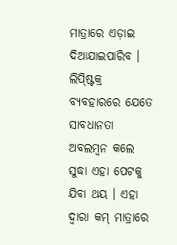ମାତ୍ରାରେ ଏଡ଼ାଇ ଦିଆଯାଇପାରିବ ।
ଲିପ୍ଷ୍ଟିକ୍ର ବ୍ୟବହାରରେ ଯେତେ ସାବଧାନତା ଅବଲମ୍ୱନ କଲେ ସୁଦ୍ଧା ଏହା ପେଟକୁ ଯିବା ଥୟ । ଏହା ଦ୍ୱାରା କମ୍ ମାତ୍ରାରେ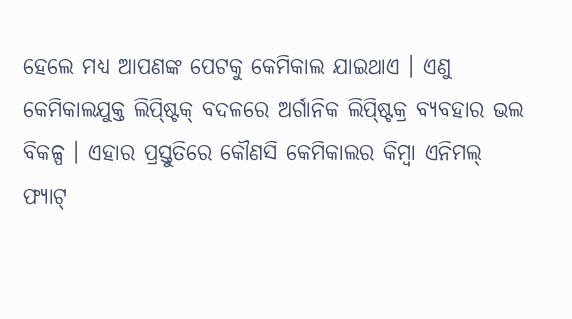ହେଲେ ମଧ୍ୟ ଆପଣଙ୍କ ପେଟକୁ କେମିକାଲ ଯାଇଥାଏ । ଏଣୁ କେମିକାଲଯୁକ୍ତ ଲିପ୍ଷ୍ଟିକ୍ ବଦଳରେ ଅର୍ଗାନିକ ଲିପ୍ଷ୍ଟିକ୍ର ବ୍ୟବହାର ଭଲ ବିକଳ୍ପ । ଏହାର ପ୍ରସ୍ତୁତିରେ କୌଣସି କେମିକାଲର କିମ୍ୱା ଏନିମଲ୍ ଫ୍ୟାଟ୍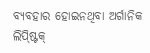ବ୍ୟବହାର ହୋଇନଥିବା ଅର୍ଗାନିକ ଲିପ୍ଷ୍ଟିକ୍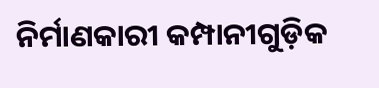ନିର୍ମାଣକାରୀ କମ୍ପାନୀଗୁଡ଼ିକ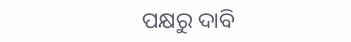ପକ୍ଷରୁ ଦାବି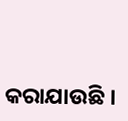କରାଯାଉଛି ।